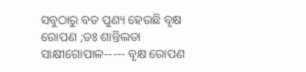ସବୁଠାରୁ ବଡ ପୁଣ୍ୟ ହେଉଛି ବୃକ୍ଷ ରୋପଣ ;ଡଃ ଶାନ୍ତିଲତା
ସାକ୍ଷୀଗୋପାଳ----- ବୃକ୍ଷ ରୋପଣ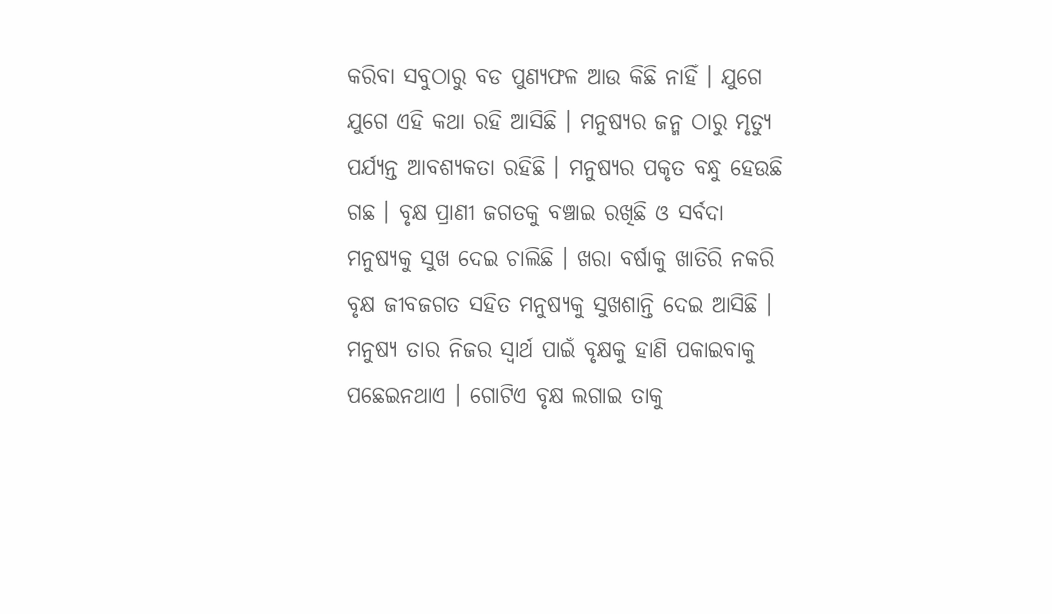କରିବା ସବୁଠାରୁ ବଡ ପୁଣ୍ୟଫଳ ଆଉ କିଛି ନାହିଁ । ଯୁଗେ ଯୁଗେ ଏହି କଥା ରହି ଆସିଛି । ମନୁଷ୍ୟର ଜନ୍ମ ଠାରୁ ମୃତ୍ୟୁ ପର୍ଯ୍ୟନ୍ତ ଆବଶ୍ୟକତା ରହିଛି । ମନୁଷ୍ୟର ପକୃତ ବନ୍ଧୁ ହେଉଛି ଗଛ । ବୃକ୍ଷ ପ୍ରାଣୀ ଜଗତକୁ ବଞ୍ଚାଇ ରଖିଛି ଓ ସର୍ବଦା ମନୁଷ୍ୟକୁ ସୁଖ ଦେଇ ଚାଲିଛି । ଖରା ବର୍ଷାକୁ ଖାତିରି ନକରି ବୃକ୍ଷ ଜୀବଜଗତ ସହିତ ମନୁଷ୍ୟକୁ ସୁଖଶାନ୍ତି ଦେଇ ଆସିଛି । ମନୁଷ୍ୟ ତାର ନିଜର ସ୍ୱାର୍ଥ ପାଇଁ ବୃକ୍ଷକୁ ହାଣି ପକାଇବାକୁ ପଛେଇନଥାଏ । ଗୋଟିଏ ବୃକ୍ଷ ଲଗାଇ ତାକୁ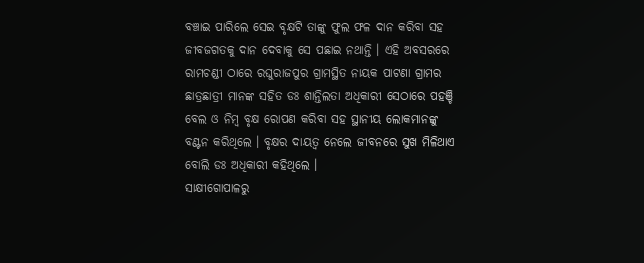ବଞ୍ଚାଇ ପାରିଲେ ସେଇ ବୃକ୍ଷଟି ତାଙ୍କୁ ଫୁଲ ଫଳ ଦାନ କରିବା ସହ ଜୀବଜଗତକୁ ଦାନ ଦେବାକୁ ସେ ପଛାଇ ନଥାନ୍ତି । ଏହି ଅବସରରେ ରାମଚଣ୍ଡୀ ଠାରେ ରଘୁରାଜପୁର ଗ୍ରାମସ୍ଥିତ ନାୟକ ପାଟଣା ଗ୍ରାମର ଛାତ୍ରଛାତ୍ରୀ ମାନଙ୍କ ସହିତ ଡଃ ଶାନ୍ତିଲତା ଅଧିକାରୀ ସେଠାରେ ପହଞ୍ଚି ବେଲ ଓ ନିମ୍ବ ବୃକ୍ଷ ରୋପଣ କରିବା ସହ ସ୍ଥାନୀୟ ଲୋକମାନଙ୍କୁ ବଣ୍ଟନ କରିଥିଲେ । ବୃକ୍ଷର ଦାୟତ୍ୱ ନେଲେ ଜୀବନରେ ସୁଖ ମିଳିଥାଏ ବୋଲି ଡଃ ଅଧିକାରୀ କହିଥିଲେ ।
ସାକ୍ଷୀଗୋପାଳରୁ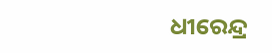ଧୀରେନ୍ଦ୍ର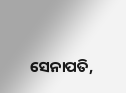ସେନାପତି,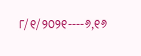୮/୧/୨୦୨୧----୬,୧୬